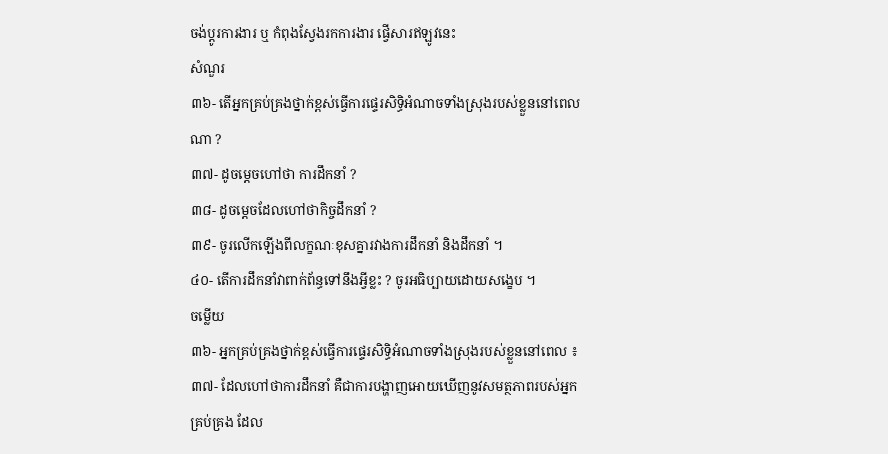ចង់ប្តូរការងារ ឬ កំពុងស្វែងរកការងារ ផ្វើសារឥឡូវនេះ
សំណួរ
៣៦- តើអ្នកគ្រប់គ្រងថ្នាក់ខ្ពស់ធ្វើការផ្ទេរសិទ្ធិអំណាចទាំងស្រុងរបស់ខ្លួននៅពេលណា ?
៣៧- ដូចម្តេចហៅថា ការដឹកនាំ ?
៣៨- ដូចម្តេចដែលហៅថាកិច្ចដឹកនាំ ?
៣៩- ចូរលើកឡើងពីលក្ខណៈខុសគ្នារវាងការដឹកនាំ និងដឹកនាំ ។
៤០- តើការដឹកនាំវាពាក់ព័ន្ធទៅនឹងអ្វីខ្លះ ? ចូរអធិប្បាយដោយសង្ខេប ។
ចម្លើយ
៣៦- អ្នកគ្រប់គ្រងថ្នាក់ខ្ពស់ធ្វើការផ្ទេរសិទ្ធិអំណាចទាំងស្រុងរបស់ខ្លួននៅពេល ៖
៣៧- ដែលហៅថាការដឹកនាំ គឺជាការបង្ហាញអោយឃើញនូវសមត្ថភាពរបស់អ្នកគ្រប់គ្រង ដែល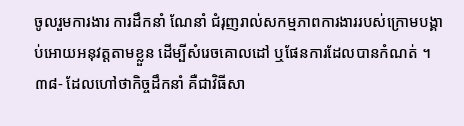ចូលរួមការងារ ការដឹកនាំ ណែនាំ ជំរុញរាល់សកម្មភាពការងាររបស់ក្រោមបង្គាប់អោយអនុវត្តតាមខ្លួន ដើម្បីសំរេចគោលដៅ ឬផែនការដែលបានកំណត់ ។
៣៨- ដែលហៅថាកិច្ចដឹកនាំ គឺជាវិធីសា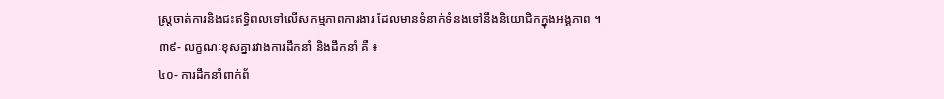ស្រ្តចាត់ការនិងជះឥទ្ធិពលទៅលើសកម្មភាពការងារ ដែលមានទំនាក់ទំនងទៅនឹងនិយោជិកក្នុងអង្គភាព ។
៣៩- លក្ខណៈខុសគ្នារវាងការដឹកនាំ និងដឹកនាំ គឺ ៖
៤០- ការដឹកនាំពាក់ព័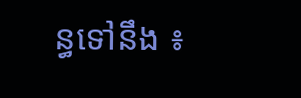ន្ធទៅនឹង ៖